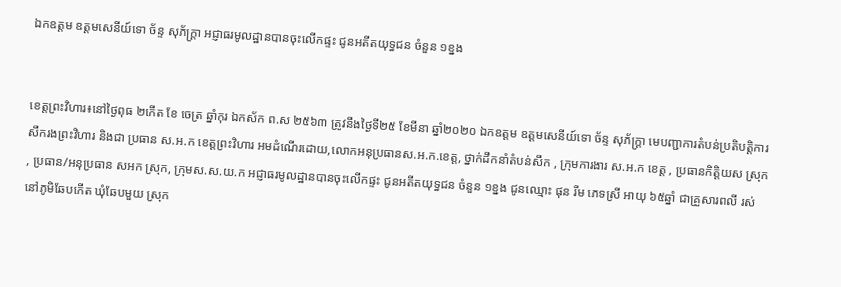ឯកឧត្តម ឧត្តមសេនីយ៍ទោ ច័ន្ទ សុភ័ក្រ្តា អជ្ញាធរមូលដ្ឋានបានចុះលើកផ្ទះ ជូនអតីតយុទ្ធជន ចំនួន ១ខ្នង


ខេត្តព្រះវិហារ៖នៅថ្ងៃពុធ ២កើត ខែ ចេត្រ ឆ្នាំកុរ ឯកស័ក ព.ស ២៥៦៣ ត្រូវនឹងថ្ងៃទី២៥ ខែមីនា ឆ្នាំ២០២០ ឯកឧត្តម ឧត្តមសេនីយ៍ទោ ច័ន្ទ សុភ័ក្រ្តា មេបញ្ជាការតំបន់ប្រតិបត្តិការសឹករងព្រះវិហារ និងជា ប្រធាន ស.អ.ក ខេត្តព្រះវិហារ អមដំណើរដោយ,លោកអនុប្រធានស.អ.ក.ខេត្ត, ថ្នាក់ដឹកនាំតំបន់សឹក , ក្រុមការងារ ស.អ.ក ខេត្ត , ប្រធានកិត្តិយស ស្រុក , ប្រធាន/អនុប្រធាន សអក ស្រុក, ក្រុមស.ស.យ.ក អជ្ញាធរមូលដ្ឋានបានចុះលើកផ្ទះ ជូនអតីតយុទ្ធជន ចំនួន ១ខ្នង ជូនឈ្មោះ ផុន រីម ភេទស្រី អាយុ ៦៥ឆ្នាំ ជាគ្រួសារពលី រស់នៅភូមិឆែបកើត ឃុំឆែបមួយ ស្រុក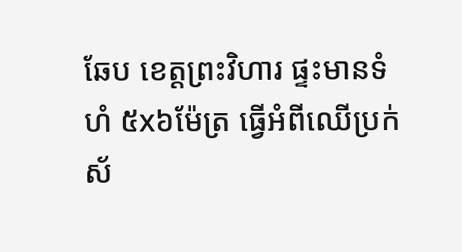ឆែប ខេត្តព្រះវិហារ ផ្ទះមានទំហំ ៥x៦ម៉ែត្រ ធ្វើអំពីឈើប្រក់ស័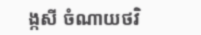ង្កសី ចំណាយថវិ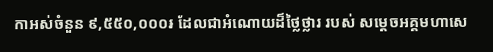កាអស់ចំនួន ៩,៥៥០,០០០៛ ដែលជាអំណោយដ៏ថ្លៃថ្លារ របស់ សម្តេចអគ្គមហាសេ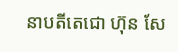នាបតីតេជោ ហ៊ុន សែ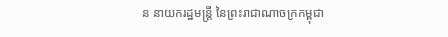ន នាយករដ្ឋមន្ត្រី នៃព្រះរាជាណាចក្រកម្ពុជា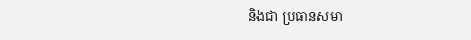និងជា ប្រធានសមា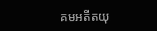គមអតីតយុ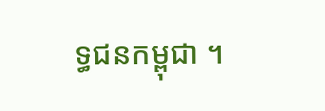ទ្ធជនកម្ពុជា ។